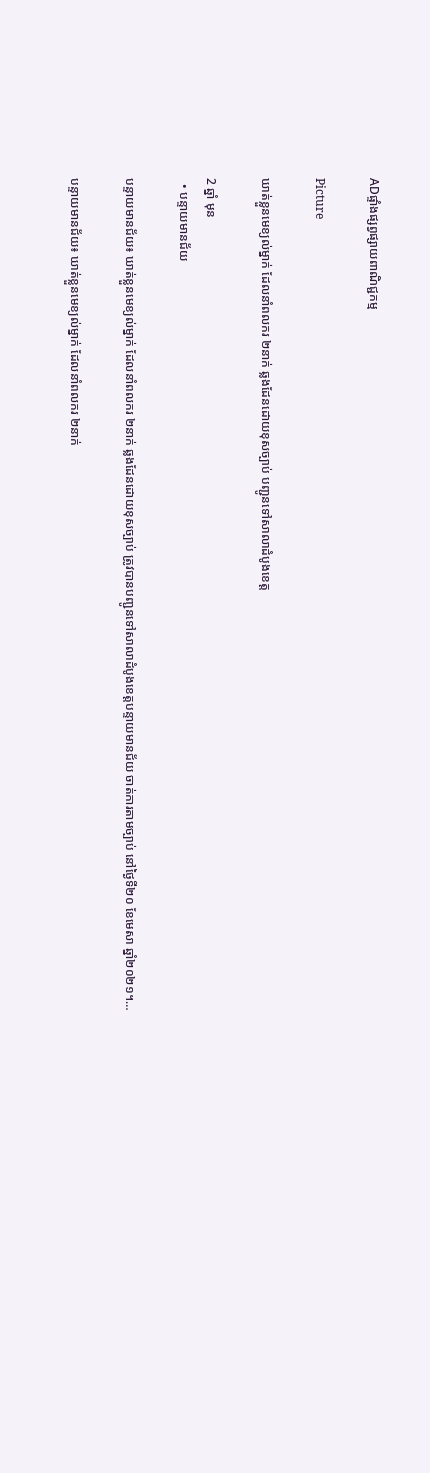ADផ្ទាំងផ្សព្វផ្សាយពាណិជ្ជកម្ម

Picture

ឃាត់ខ្លួនមេខ្យល់ម្នាក់ ដែលនាំពលករ ២នាក់ ឆ្លងដែនដោយខុសច្បាប់ បញ្ជូនទៅសាលាដំបូងខេត្ត

2 ឆ្នាំ មុន
  • បន្ទាយមានជ័យ

បន្ទាយមានជ័យ៖ ឃាត់ខ្លួនមេខ្យល់ម្នាក់ ដែលនាំពលករ ២នាក់ ឆ្លងដែនដោយខុសច្បាប់ ត្រូវបានបញ្ជូនទៅសាលាដំបូងខេត្តបន្ទាយមានជ័យ ចាត់ការតាមច្បាប់ នៅថ្ងៃទី២០ ខែមេសា ឆ្នាំ២០២១។…

បន្ទាយមានជ័យ៖ ឃាត់ខ្លួនមេខ្យល់ម្នាក់ ដែលនាំពលករ ២នាក់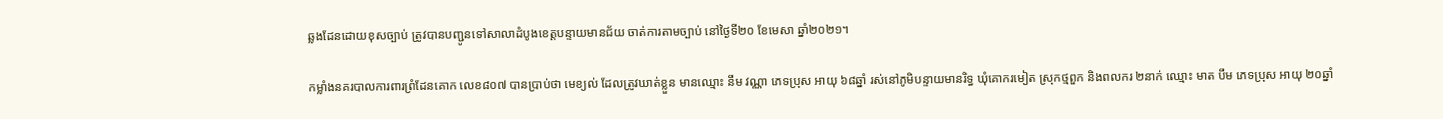ឆ្លងដែនដោយខុសច្បាប់ ត្រូវបានបញ្ជូនទៅសាលាដំបូងខេត្តបន្ទាយមានជ័យ ចាត់ការតាមច្បាប់ នៅថ្ងៃទី២០ ខែមេសា ឆ្នាំ២០២១។

កម្លាំងនគរបាលការពារព្រំដែនគោក លេខ៨០៧ បានប្រាប់ថា មេខ្យល់ ដែលត្រូវឃាត់ខ្លួន មានឈ្មោះ នឹម វណ្ណា ភេទប្រុស អាយុ ៦៨ឆ្នាំ រស់នៅភូមិបន្ទាយមានរិទ្ធ ឃុំគោករមៀត ស្រុកថ្មពួក និងពលករ ២នាក់ ឈ្មោះ មាត បឹម ភេទប្រុស អាយុ ២០ឆ្នាំ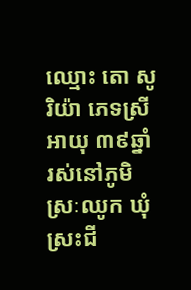ឈ្មោះ តោ សូរិយ៉ា ភេទស្រី អាយុ ៣៩ឆ្នាំ រស់នៅភូមិស្រៈឈូក ឃុំស្រះជី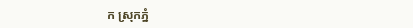ក ស្រុកភ្នំ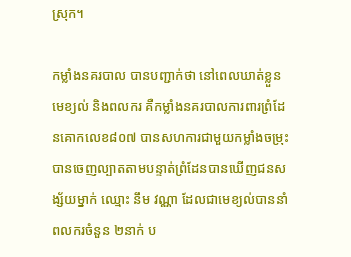ស្រុក។

កម្លាំងនគរបាល បានបញ្ជាក់ថា នៅពេលឃាត់ខ្លួនមេខ្យល់ និងពលករ គឺកម្លាំងនគរបាលការពារព្រំដែនគោកលេខ៨០៧ បានសហការជាមួយកម្លាំងចម្រុះបានចេញល្បាតតាមបន្ទាត់ព្រំដែនបានឃើញជនសង្ស័យម្នាក់ ឈ្មោះ នឹម វណ្ណា ដែលជាមេខ្យល់បាននាំពលករចំនួន ២នាក់ ប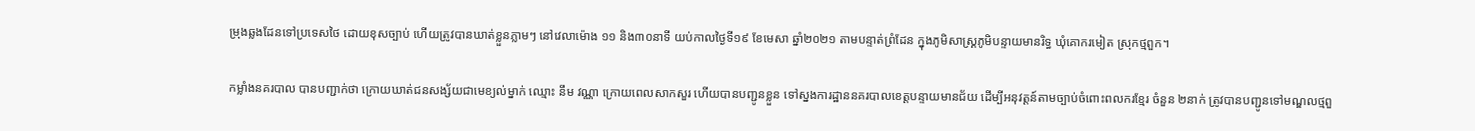ម្រុងឆ្លងដែនទៅប្រទេសថៃ ដោយខុសច្បាប់ ហើយត្រូវបានឃាត់ខ្លួនភ្លាមៗ នៅវេលាម៉ោង ១១ និង៣០នាទី យប់កាលថ្ងៃទី១៩ ខែមេសា ឆ្នាំ២០២១ តាមបន្ទាត់ព្រំដែន ក្នុងភូមិសាស្គ្រភូមិបន្ទាយមានរិទ្ធ ឃុំគោករមៀត ស្រុកថ្មពួក។

កម្លាំងនគរបាល បានបញ្ជាក់ថា ក្រោយឃាត់ជនសង្ស័យជាមេខ្យល់ម្នាក់ ឈ្មោះ នឹម វណ្ណា ក្រោយពេលសាកសួរ ហើយបានបញ្ជូនខ្លួន ទៅស្នងការដ្ឋាននគរបាលខេត្តបន្ទាយមានជ័យ ដើម្បីអនុវត្តន៍តាមច្បាប់ចំពោះពលករខ្មែរ ចំនួន ២នាក់ ត្រូវបានបញ្ជូនទៅមណ្ឌលថ្មពួ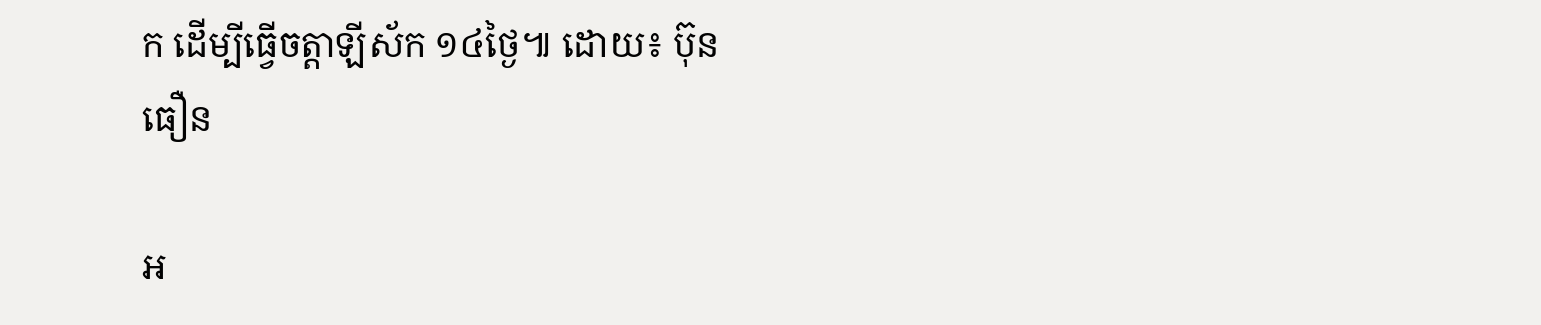ក ដើម្បីធ្វើចត្តាឡីស័ក ១៤ថ្ងៃ៕ ដោយ៖ ប៊ុន ធឿន

អ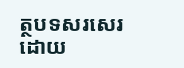ត្ថបទសរសេរ ដោយ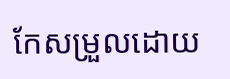កែសម្រួលដោយ